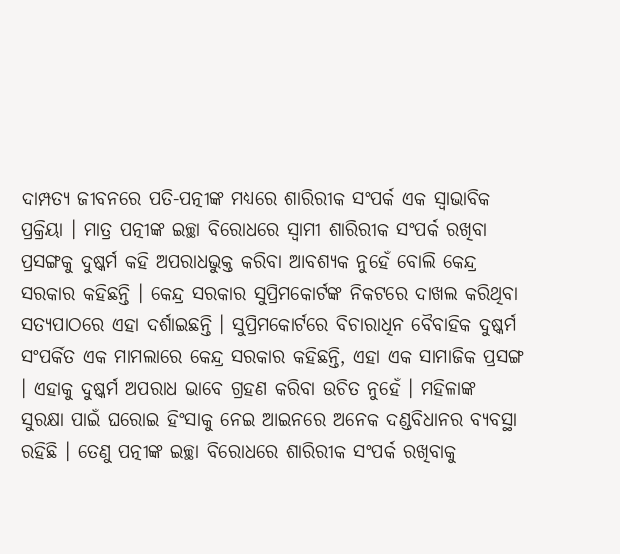ଦାମ୍ପତ୍ୟ ଜୀବନରେ ପତି-ପତ୍ନୀଙ୍କ ମଧ୍ୟରେ ଶାରିରୀକ ସଂପର୍କ ଏକ ସ୍ବାଭାବିକ ପ୍ରକ୍ରିୟା । ମାତ୍ର ପତ୍ନୀଙ୍କ ଇଚ୍ଛା ବିରୋଧରେ ସ୍ବାମୀ ଶାରିରୀକ ସଂପର୍କ ରଖିବା ପ୍ରସଙ୍ଗକୁ ଦୁଷ୍କର୍ମ କହି ଅପରାଧଭୁକ୍ତ କରିବା ଆବଶ୍ୟକ ନୁହେଁ ବୋଲି କେନ୍ଦ୍ର ସରକାର କହିଛନ୍ତି । କେନ୍ଦ୍ର ସରକାର ସୁପ୍ରିମକୋର୍ଟଙ୍କ ନିକଟରେ ଦାଖଲ କରିଥିବା ସତ୍ୟପାଠରେ ଏହା ଦର୍ଶାଇଛନ୍ତି । ସୁପ୍ରିମକୋର୍ଟରେ ବିଚାରାଧିନ ବୈବାହିକ ଦୁଷ୍କର୍ମ ସଂପର୍କିତ ଏକ ମାମଲାରେ କେନ୍ଦ୍ର ସରକାର କହିଛନ୍ତି, ଏହା ଏକ ସାମାଜିକ ପ୍ରସଙ୍ଗ । ଏହାକୁ ଦୁଷ୍କର୍ମ ଅପରାଧ ଭାବେ ଗ୍ରହଣ କରିବା ଉଚିତ ନୁହେଁ । ମହିଳାଙ୍କ ସୁରକ୍ଷା ପାଇଁ ଘରୋଇ ହିଂସାକୁ ନେଇ ଆଇନରେ ଅନେକ ଦଣ୍ଡବିଧାନର ବ୍ୟବସ୍ଥା ରହିଛି । ତେଣୁ ପତ୍ନୀଙ୍କ ଇଚ୍ଛା ବିରୋଧରେ ଶାରିରୀକ ସଂପର୍କ ରଖିବାକୁ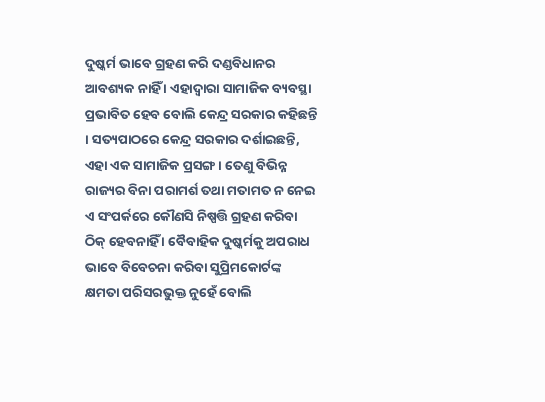ଦୁଷ୍କର୍ମ ଭାବେ ଗ୍ରହଣ କରି ଦଣ୍ଡବିଧାନର ଆବଶ୍ୟକ ନାହିଁ । ଏହାଦ୍ବାରା ସାମାଜିକ ବ୍ୟବସ୍ଥା ପ୍ରଭାବିତ ହେବ ବୋଲି କେନ୍ଦ୍ର ସରକାର କହିଛନ୍ତି । ସତ୍ୟପାଠରେ କେନ୍ଦ୍ର ସରକାର ଦର୍ଶାଇଛନ୍ତି, ଏହା ଏକ ସାମାଜିକ ପ୍ରସଙ୍ଗ । ତେଣୁ ବିଭିନ୍ନ ରାଜ୍ୟର ବିନା ପରାମର୍ଶ ତଥା ମତାମତ ନ ନେଇ ଏ ସଂପର୍କରେ କୌଣସି ନିଷ୍ପତ୍ତି ଗ୍ରହଣ କରିବା ଠିକ୍ ହେବନାହିଁ । ବୈବାହିକ ଦୁଷ୍କର୍ମକୁ ଅପରାଧ ଭାବେ ବିବେଚନା କରିବା ସୁପ୍ରିମକୋର୍ଟଙ୍କ କ୍ଷମତା ପରିସରଭୁକ୍ତ ନୁହେଁ ବୋଲି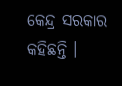କେନ୍ଦ୍ର ସରକାର କହିଛନ୍ତି ।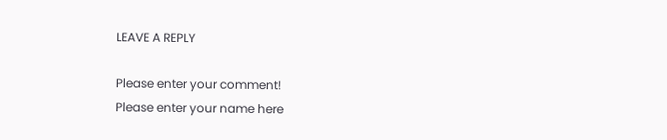LEAVE A REPLY

Please enter your comment!
Please enter your name here